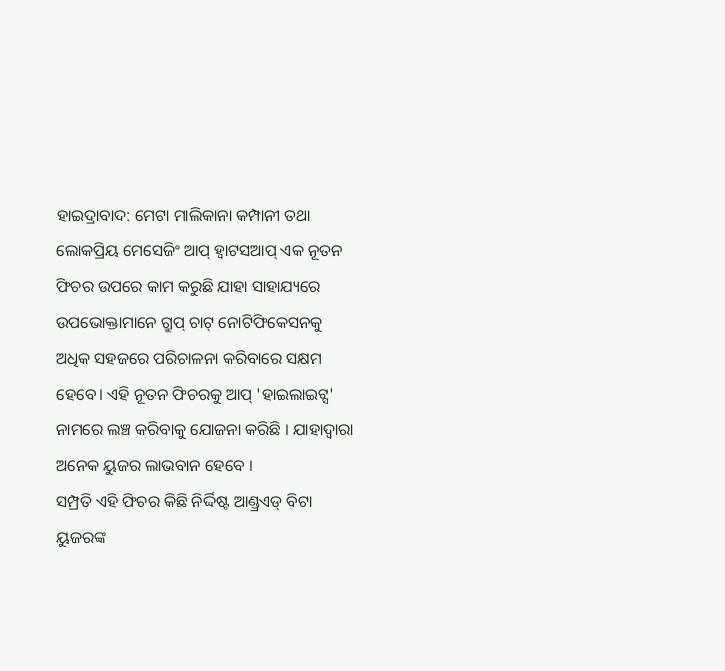ହାଇଦ୍ରାବାଦ: ମେଟା ମାଲିକାନା କମ୍ପାନୀ ତଥା ଲୋକପ୍ରିୟ ମେସେଜିଂ ଆପ୍ ହ୍ବାଟସଆପ୍ ଏକ ନୂତନ ଫିଚର ଉପରେ କାମ କରୁଛି ଯାହା ସାହାଯ୍ୟରେ ଉପଭୋକ୍ତାମାନେ ଗ୍ରୁପ୍ ଚାଟ୍ ନୋଟିଫିକେସନକୁ ଅଧିକ ସହଜରେ ପରିଚାଳନା କରିବାରେ ସକ୍ଷମ ହେବେ। ଏହି ନୂତନ ଫିଚରକୁ ଆପ୍ 'ହାଇଲାଇଟ୍ସ' ନାମରେ ଲଞ୍ଚ କରିବାକୁ ଯୋଜନା କରିଛି । ଯାହାଦ୍ବାରା ଅନେକ ୟୁଜର ଲାଭବାନ ହେବେ ।
ସମ୍ପ୍ରତି ଏହି ଫିଚର କିଛି ନିର୍ଦ୍ଦିଷ୍ଟ ଆଣ୍ଡ୍ରଏଡ୍ ବିଟା ୟୁଜରଙ୍କ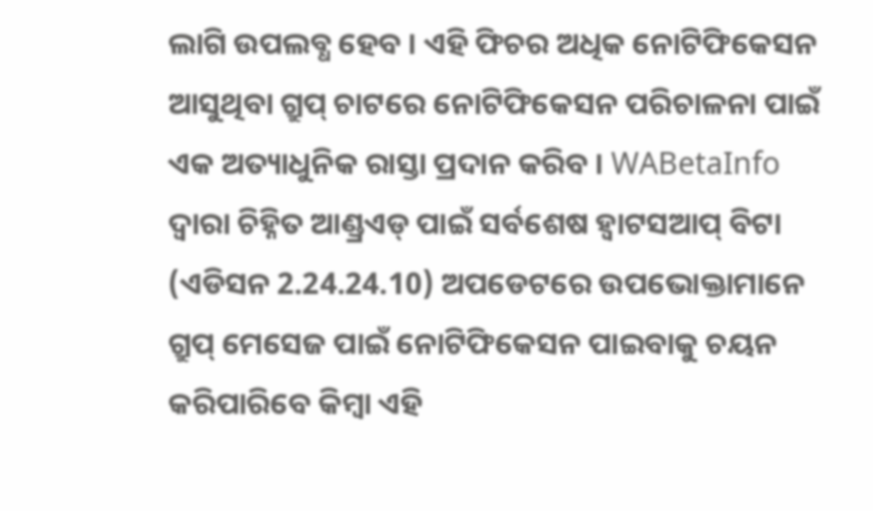ଲାଗି ଉପଲବ୍ଧ ହେବ । ଏହି ଫିଚର ଅଧିକ ନୋଟିଫିକେସନ ଆସୁଥିବା ଗ୍ରୁପ୍ ଚାଟରେ ନୋଟିଫିକେସନ ପରିଚାଳନା ପାଇଁ ଏକ ଅତ୍ୟାଧୁନିକ ରାସ୍ତା ପ୍ରଦାନ କରିବ । WABetaInfo ଦ୍ବାରା ଚିହ୍ନିତ ଆଣ୍ଡ୍ରଏଡ୍ ପାଇଁ ସର୍ବଶେଷ ହ୍ବାଟସଆପ୍ ବିଟା (ଏଡିସନ 2.24.24.10) ଅପଡେଟରେ ଉପଭୋକ୍ତାମାନେ ଗ୍ରୁପ୍ ମେସେଜ ପାଇଁ ନୋଟିଫିକେସନ ପାଇବାକୁ ଚୟନ କରିପାରିବେ କିମ୍ବା ଏହି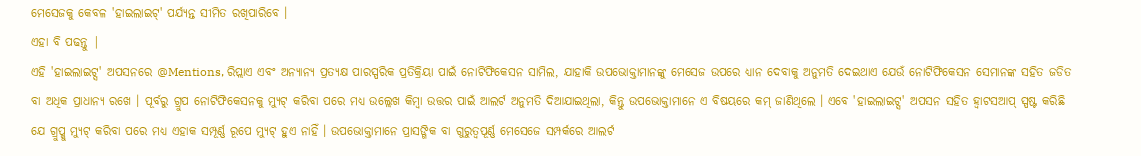ମେସେଜକୁ କେବଳ 'ହାଇଲାଇଟ୍' ପର୍ଯ୍ୟନ୍ତ ସୀମିତ ରଖିପାରିବେ ।
ଏହା ବି ପଢନ୍ତୁ |
ଏହି 'ହାଇଲାଇଟ୍ସ' ଅପସନରେ @Mentions, ରିପ୍ଲାଏ ଏବଂ ଅନ୍ୟାନ୍ୟ ପ୍ରତ୍ୟକ୍ଷ ପାରସ୍ପରିକ ପ୍ରତିକ୍ରିୟା ପାଇଁ ନୋଟିଫିକେସନ ସାମିଲ, ଯାହାକି ଉପଭୋକ୍ତାମାନଙ୍କୁ ମେସେଜ ଉପରେ ଧ୍ୟାନ ଦେବାକୁ ଅନୁମତି ଦେଇଥାଏ ଯେଉଁ ନୋଟିଫିକେସନ ସେମାନଙ୍କ ସହିତ ଜଡିତ ବା ଅଧିକ ପ୍ରାଧାନ୍ୟ ରଖେ । ପୂର୍ବରୁ ଗ୍ରୁପ ନୋଟିଫିକେସନକୁ ମ୍ୟୁଟ୍ କରିବା ପରେ ମଧ୍ୟ ଉଲ୍ଲେଖ କିମ୍ବା ଉତ୍ତର ପାଇଁ ଆଲର୍ଟ ଅନୁମତି ଦିଆଯାଇଥିଲା, କିନ୍ତୁ ଉପଭୋକ୍ତାମାନେ ଏ ବିଷୟରେ କମ୍ ଜାଣିଥିଲେ । ଏବେ 'ହାଇଲାଇଟ୍ସ' ଅପସନ ସହିତ ହ୍ବାଟସଆପ୍ ସ୍ପଷ୍ଟ କରିଛି ଯେ ଗ୍ରୁପ୍କୁ ମ୍ୟୁଟ୍ କରିବା ପରେ ମଧ୍ୟ ଏହାକ ସମ୍ପୂର୍ଣ୍ଣ ରୂପେ ମ୍ୟୁଟ୍ ହୁଏ ନାହିଁ । ଉପଭୋକ୍ତାମାନେ ପ୍ରାସଙ୍ଗିକ ବା ଗୁରୁତ୍ବପୂର୍ଣ୍ଣ ମେସେଜେ ସମ୍ପର୍କରେ ଆଲର୍ଟ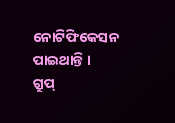ନୋଟିଫିକେସନ ପାଇଥାନ୍ତି ।
ଗ୍ରୁପ୍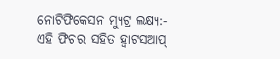ନୋଟିଫିକେସନ ମ୍ୟୁଟ୍ର ଲକ୍ଷ୍ୟ:-
ଏହି ଫିଚର ସହିତ ହ୍ବାଟସଆପ୍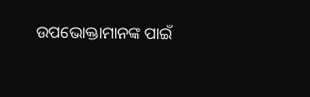ଉପଭୋକ୍ତାମାନଙ୍କ ପାଇଁ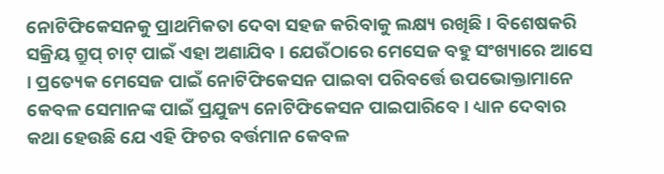ନୋଟିଫିକେସନକୁ ପ୍ରାଥମିକତା ଦେବା ସହଜ କରିବାକୁ ଲକ୍ଷ୍ୟ ରଖିଛି । ବିଶେଷକରି ସକ୍ରିୟ ଗ୍ରୁପ୍ ଚାଟ୍ ପାଇଁ ଏହା ଅଣାଯିବ । ଯେଉଁଠାରେ ମେସେଜ ବହୁ ସଂଖ୍ୟାରେ ଆସେ । ପ୍ରତ୍ୟେକ ମେସେଜ ପାଇଁ ନୋଟିଫିକେସନ ପାଇବା ପରିବର୍ତ୍ତେ ଉପଭୋକ୍ତାମାନେ କେବଳ ସେମାନଙ୍କ ପାଇଁ ପ୍ରଯୁଜ୍ୟ ନୋଟିଫିକେସନ ପାଇପାରିବେ । ଧ୍ୟାନ ଦେବାର କଥା ହେଉଛି ଯେ ଏହି ଫିଚର ବର୍ତ୍ତମାନ କେବଳ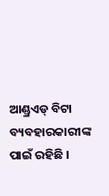ଆଣ୍ଡ୍ରଏଡ୍ ବିଟା ବ୍ୟବହାରକାରୀଙ୍କ ପାଇଁ ରହିଛି ।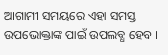ଆଗାମୀ ସମୟରେ ଏହା ସମସ୍ତ ଉପଭୋକ୍ତାଙ୍କ ପାଇଁ ଉପଲବ୍ଧ ହେବ ।